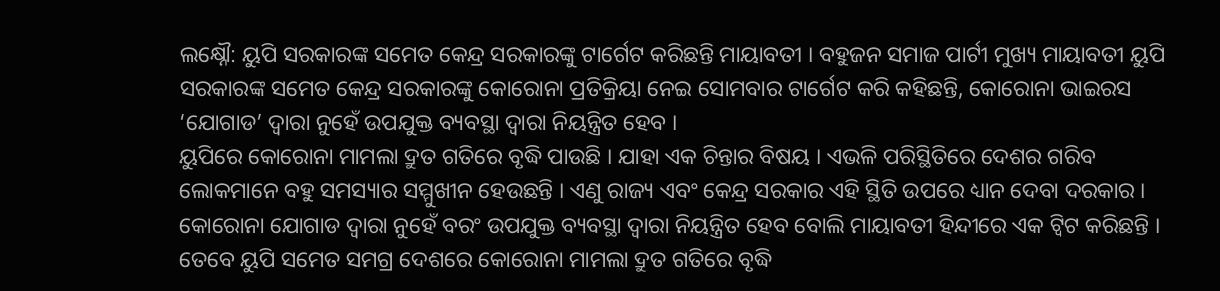ଲକ୍ଷ୍ନୌ: ୟୁପି ସରକାରଙ୍କ ସମେତ କେନ୍ଦ୍ର ସରକାରଙ୍କୁ ଟାର୍ଗେଟ କରିଛନ୍ତି ମାୟାବତୀ । ବହୁଜନ ସମାଜ ପାର୍ଟୀ ମୁଖ୍ୟ ମାୟାବତୀ ୟୁପି ସରକାରଙ୍କ ସମେତ କେନ୍ଦ୍ର ସରକାରଙ୍କୁ କୋରୋନା ପ୍ରତିକ୍ରିୟା ନେଇ ସୋମବାର ଟାର୍ଗେଟ କରି କହିଛନ୍ତି, କୋରୋନା ଭାଇରସ ‘ଯୋଗାଡ’ ଦ୍ବାରା ନୁହେଁ ଉପଯୁକ୍ତ ବ୍ୟବସ୍ଥା ଦ୍ବାରା ନିୟନ୍ତ୍ରିତ ହେବ ।
ୟୁପିରେ କୋରୋନା ମାମଲା ଦ୍ରୁତ ଗତିରେ ବୃଦ୍ଧି ପାଉଛି । ଯାହା ଏକ ଚିନ୍ତାର ବିଷୟ । ଏଭଳି ପରିସ୍ଥିତିରେ ଦେଶର ଗରିବ ଲୋକମାନେ ବହୁ ସମସ୍ୟାର ସମ୍ମୁଖୀନ ହେଉଛନ୍ତି । ଏଣୁ ରାଜ୍ୟ ଏବଂ କେନ୍ଦ୍ର ସରକାର ଏହି ସ୍ଥିତି ଉପରେ ଧ୍ୟାନ ଦେବା ଦରକାର । କୋରୋନା ଯୋଗାଡ ଦ୍ବାରା ନୁହେଁ ବରଂ ଉପଯୁକ୍ତ ବ୍ୟବସ୍ଥା ଦ୍ବାରା ନିୟନ୍ତ୍ରିତ ହେବ ବୋଲି ମାୟାବତୀ ହିନ୍ଦୀରେ ଏକ ଟ୍ବିଟ କରିଛନ୍ତି ।
ତେବେ ୟୁପି ସମେତ ସମଗ୍ର ଦେଶରେ କୋରୋନା ମାମଲା ଦ୍ରୁତ ଗତିରେ ବୃଦ୍ଧି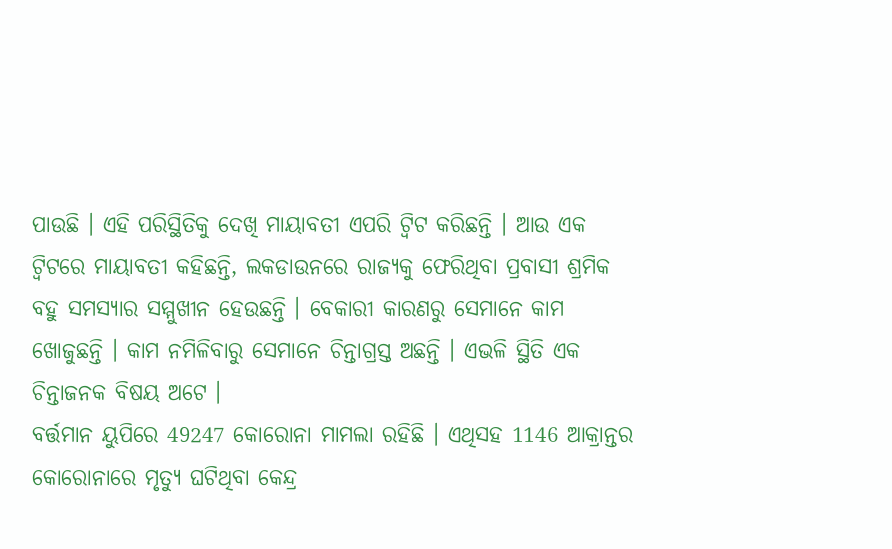ପାଉଛି । ଏହି ପରିସ୍ଥିତିକୁ ଦେଖି ମାୟାବତୀ ଏପରି ଟ୍ବିଟ କରିଛନ୍ତି । ଆଉ ଏକ ଟ୍ବିଟରେ ମାୟାବତୀ କହିଛନ୍ତି, ଲକଡାଉନରେ ରାଜ୍ୟକୁ ଫେରିଥିବା ପ୍ରବାସୀ ଶ୍ରମିକ ବହୁ ସମସ୍ୟାର ସମ୍ମୁଖୀନ ହେଉଛନ୍ତି । ବେକାରୀ କାରଣରୁ ସେମାନେ କାମ ଖୋଜୁଛନ୍ତି । କାମ ନମିଳିବାରୁ ସେମାନେ ଚିନ୍ତାଗ୍ରସ୍ତ ଅଛନ୍ତି । ଏଭଳି ସ୍ଥିତି ଏକ ଚିନ୍ତାଜନକ ବିଷୟ ଅଟେ ।
ବର୍ତ୍ତମାନ ୟୁପିରେ 49247 କୋରୋନା ମାମଲା ରହିଛି । ଏଥିସହ 1146 ଆକ୍ରାନ୍ତର କୋରୋନାରେ ମୃତ୍ୟୁ ଘଟିଥିବା କେନ୍ଦ୍ର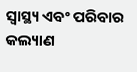ସ୍ବାସ୍ଥ୍ୟ ଏବଂ ପରିବାର କଲ୍ୟାଣ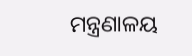ମନ୍ତ୍ରଣାଳୟ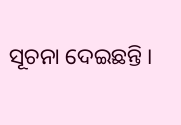ସୂଚନା ଦେଇଛନ୍ତି ।